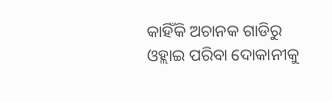କାହିଁକି ଅଚାନକ ଗାଡିରୁ ଓହ୍ଲାଇ ପରିବା ଦୋକାନୀକୁ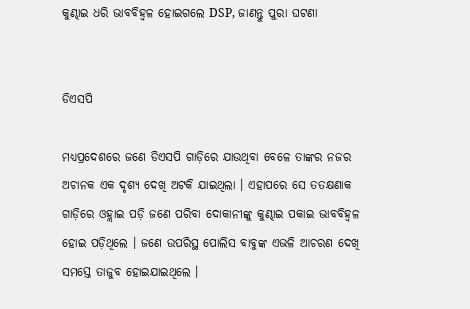କୁଣ୍ଢାଇ ଧରି ଭାବବିହ୍ୱଳ ହୋଇଗଲେ DSP, ଜାଣନ୍ତୁ ପୁରା ଘଟଣା


ଡିଏସପି

ମଧ୍ୟପ୍ରଦେଶରେ ଜଣେ ଡିଏସପି ଗାଡ଼ିରେ ଯାଉଥିବା ବେଳେ ତାଙ୍କର ନଜର ଅଚାନକ ଏକ ଦୃଶ୍ୟ ଦେଖି ଅଟକି ଯାଇଥିଲା । ଏହାପରେ ସେ ତତକ୍ଷଣାକ ଗାଡ଼ିରେ ଓହ୍ଲାଇ ପଡ଼ି ଜଣେ ପରିବା ଦୋକାନୀଙ୍କୁ କୁଣ୍ଢାଇ ପକାଇ ଭାବବିହ୍ୱଳ ହୋଇ ପଡ଼ିଥିଲେ । ଜଣେ ଉପରିସ୍ଥ ପୋଲିସ ବାବୁଙ୍କ ଏଭଳି ଆଚରଣ ଦେଖି ସମସ୍ତେ ତାଜୁବ ହୋଇଯାଇଥିଲେ ।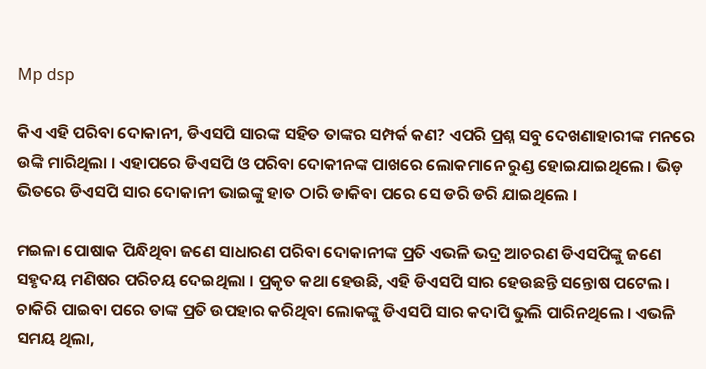Mp dsp

କିଏ ଏହି ପରିବା ଦୋକାନୀ, ଡିଏସପି ସାରଙ୍କ ସହିତ ତାଙ୍କର ସମ୍ପର୍କ କଣ? ଏପରି ପ୍ରଶ୍ନ ସବୁ ଦେଖଣାହାରୀଙ୍କ ମନରେ ଉଙ୍କି ମାରିଥିଲା । ଏହାପରେ ଡିଏସପି ଓ ପରିବା ଦୋକୀନଙ୍କ ପାଖରେ ଲୋକମାନେ ରୁଣ୍ଡ ହୋଇଯାଇଥିଲେ । ଭିଡ଼ ଭିତରେ ଡିଏସପି ସାର ଦୋକାନୀ ଭାଇଙ୍କୁ ହାତ ଠାରି ଡାକିବା ପରେ ସେ ଡରି ଡରି ଯାଇଥିଲେ ।

ମଇଳା ପୋଷାକ ପିନ୍ଧିଥିବା ଜଣେ ସାଧାରଣ ପରିବା ଦୋକାନୀଙ୍କ ପ୍ରତି ଏଭଳି ଭଦ୍ର ଆଚରଣ ଡିଏସପିଙ୍କୁ ଜଣେ ସହୃଦୟ ମଣିଷର ପରିଚୟ ଦେଇଥିଲା । ପ୍ରକୃତ କଥା ହେଉଛି, ଏହି ଡିଏସପି ସାର ହେଉଛନ୍ତି ସନ୍ତୋଷ ପଟେଲ । ଚାକିରି ପାଇବା ପରେ ତାଙ୍କ ପ୍ରତି ଉପହାର କରିଥିବା ଲୋକଙ୍କୁ ଡିଏସପି ସାର କଦାପି ଭୁଲି ପାରିନଥିଲେ । ଏଭଳି ସମୟ ଥିଲା,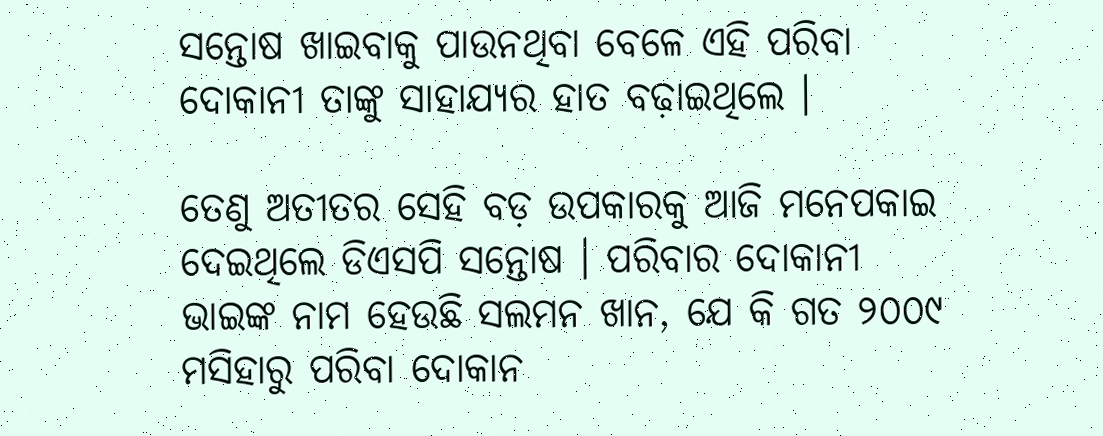ସନ୍ତୋଷ ଖାଇବାକୁ ପାଉନଥିବା ବେଳେ ଏହି ପରିବା ଦୋକାନୀ ତାଙ୍କୁ ସାହାଯ୍ୟର ହାତ ବଢ଼ାଇଥିଲେ ।

ତେଣୁ ଅତୀତର ସେହି ବଡ଼ ଉପକାରକୁ ଆଜି ମନେପକାଇ ଦେଇଥିଲେ ଡିଏସପି ସନ୍ତୋଷ । ପରିବାର ଦୋକାନୀ ଭାଇଙ୍କ ନାମ ହେଉଛି ସଲମନ ଖାନ, ଯେ କି ଗତ ୨୦୦୯ ମସିହାରୁ ପରିବା ଦୋକାନ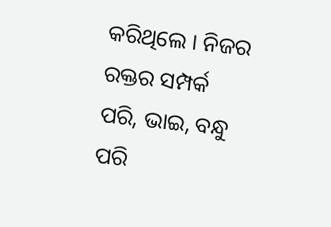କରିଥିଲେ । ନିଜର ରକ୍ତର ସମ୍ପର୍କ ପରି, ଭାଇ, ବନ୍ଧୁ ପରି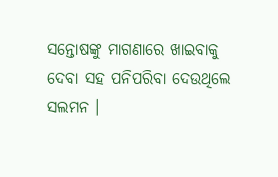ସନ୍ତୋଷଙ୍କୁ ମାଗଣାରେ ଖାଇବାକୁ ଦେବା ସହ ପନିପରିବା ଦେଉଥିଲେ ସଲମନ ।